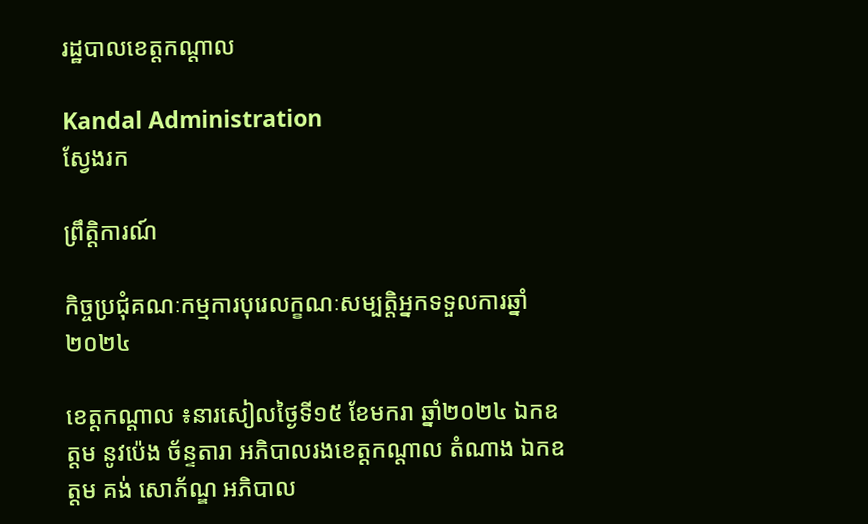រដ្ឋបាលខេត្តកណ្តាល

Kandal Administration
ស្វែងរក

ព្រឹត្តិការណ៍

កិច្ចប្រជុំគណៈកម្មការបុរេលក្ខណៈសម្បត្តិអ្នកទទួលការឆ្នាំ២០២៤

ខេត្តកណ្តាល ៖នារសៀលថ្ងៃទី១៥ ខែមករា ឆ្នាំ២០២៤ ឯកឧត្តម នូវប៉េង ច័ន្ទតារា អភិបាលរងខេត្តកណ្តាល តំណាង ឯកឧត្តម គង់ សោភ័ណ្ឌ អភិបាល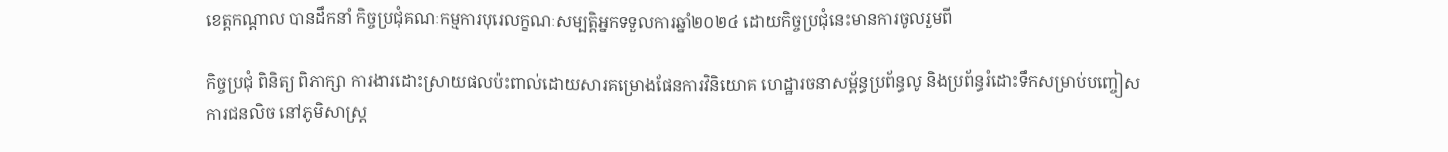ខេត្តកណ្តាល បានដឹកនាំ កិច្ចប្រជុំគណៈកម្មការបុរេលក្ខណៈសម្បត្តិអ្នកទទួលការឆ្នាំ២០២៤ ដោយកិច្ចប្រជុំនេះមានការចូលរួមពី

កិច្ចប្រជុំ ពិនិត្យ ពិភាក្សា ការងារដោះស្រាយផលប៉ះពាល់ដោយសារគម្រោងផែនការវិនិយោគ ហេដ្ឋារចនាសម្ព័ន្ធប្រព័ន្ធលូ និងប្រព័ន្ធរំដោះទឹកសម្រាប់បញ្ចៀសការជនលិច នៅភូមិសាស្ត្រ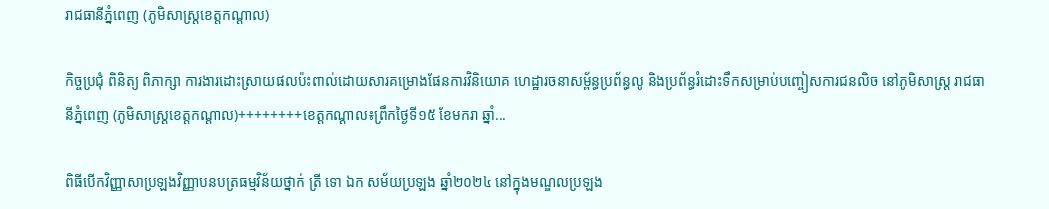រាជធានីភ្នំពេញ (ភូមិសាស្ត្រខេត្តកណ្តាល)

កិច្ចប្រជុំ ពិនិត្យ ពិភាក្សា ការងារដោះស្រាយផលប៉ះពាល់ដោយសារគម្រោងផែនការវិនិយោគ ហេដ្ឋារចនាសម្ព័ន្ធប្រព័ន្ធលូ និងប្រព័ន្ធរំដោះទឹកសម្រាប់បញ្ចៀសការជនលិច នៅភូមិសាស្ត្រ រាជធានីភ្នំពេញ (ភូមិសាស្ត្រខេត្តកណ្តាល)++++++++ខេត្តកណ្តាល៖ព្រឹកថ្ងៃទី១៥ ខែមករា ឆ្នាំ...

ពិធីបើកវិញ្ញាសាប្រឡងវិញ្ញាបនបត្រធម្មវិន័យថ្នាក់ ត្រី ទោ ឯក សម័យប្រឡង ឆ្នាំ២០២៤ នៅក្នុងមណ្ឌលប្រឡង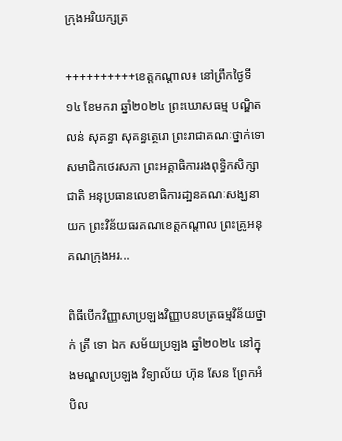ក្រុងអរិយក្សត្រ

++++++++++ខេត្តកណ្តាល៖ នៅព្រឹកថ្ងៃទី១៤ ខែមករា ឆ្នាំ២០២៤ ព្រះឃោសធម្ម បណ្ឌិត លន់ សុគន្ធា សុគន្ធត្ថេរោ ព្រះរាជាគណៈថ្នាក់ទោ សមាជិកថេរសភា ព្រះអគ្គាធិការរងពុទ្ធិកសិក្សាជាតិ អនុប្រធានលេខាធិការដា្ឋនគណៈសង្ឃនាយក ព្រះវិន័យធរគណខេត្តកណ្តាល ព្រះគ្រូអនុគណក្រុងអរ...

ពិធីបើកវិញ្ញាសាប្រឡងវិញ្ញាបនបត្រធម្មវិន័យថ្នាក់ ត្រី ទោ ឯក សម័យប្រឡង ឆ្នាំ២០២៤ នៅក្នុងមណ្ឌលប្រឡង វិទ្យាល័យ ហ៊ុន សែន ព្រែកអំបិល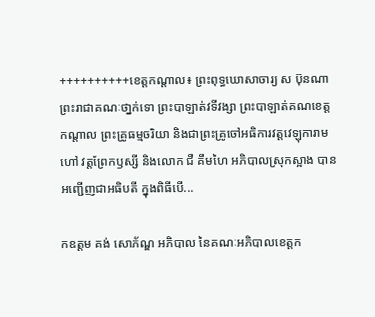++++++++++ខេត្តកណ្តាល៖ ព្រះពុទ្ធឃោសាចារ្យ ស ប៊ុនណា ព្រះរាជាគណៈថា្នក់ទោ ព្រះបាឡាត់វទីវង្សា ព្រះបាឡាត់គណខេត្តកណ្តាល ព្រះគ្រូធម្មចរិយា និងជាព្រះគ្រូចៅអធិការវត្តវេឡុការាម ហៅ វត្តព្រែកឫស្សី និងលោក ជឺ គឹមហៃ អភិបាលស្រុកស្អាង បានអញ្ជើញជាអធិបតី ក្នុងពិធីបើ...

កឧត្ដម គង់ សោភ័ណ្ឌ អភិបាល នៃគណៈអភិបាលខេត្តក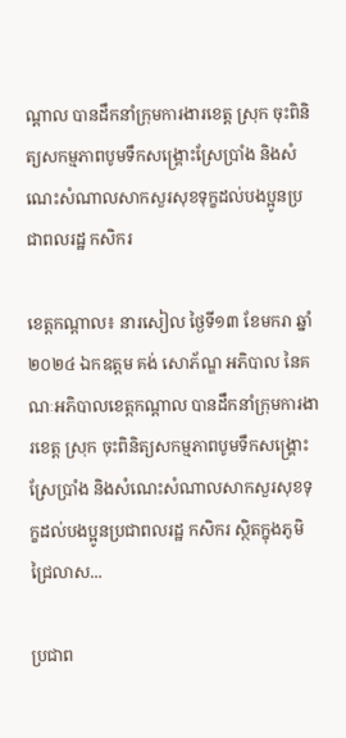ណ្ដាល បានដឹកនាំក្រុមការងារខេត្ត ស្រុក ចុះពិនិត្យសកម្មភាពបូមទឹកសង្គ្រោះស្រែប្រាំង និងសំណេះសំណាលសាកសួរសុខទុក្ខដល់បងប្អូនប្រជាពលរដ្ឋ កសិករ

ខេត្តកណ្ដាល៖ នារសៀល ថ្ងៃទី១៣ ខែមករា ឆ្នាំ២០២៤ ឯកឧត្ដម គង់ សោភ័ណ្ឌ អភិបាល នៃគណៈអភិបាលខេត្តកណ្ដាល បានដឹកនាំក្រុមការងារខេត្ត ស្រុក ចុះពិនិត្យសកម្មភាពបូមទឹកសង្គ្រោះស្រែប្រាំង និងសំណេះសំណាលសាកសួរសុខទុក្ខដល់បងប្អូនប្រជាពលរដ្ឋ កសិករ ស្ថិតក្នុងភូមិជ្រៃលាស...

ប្រជាព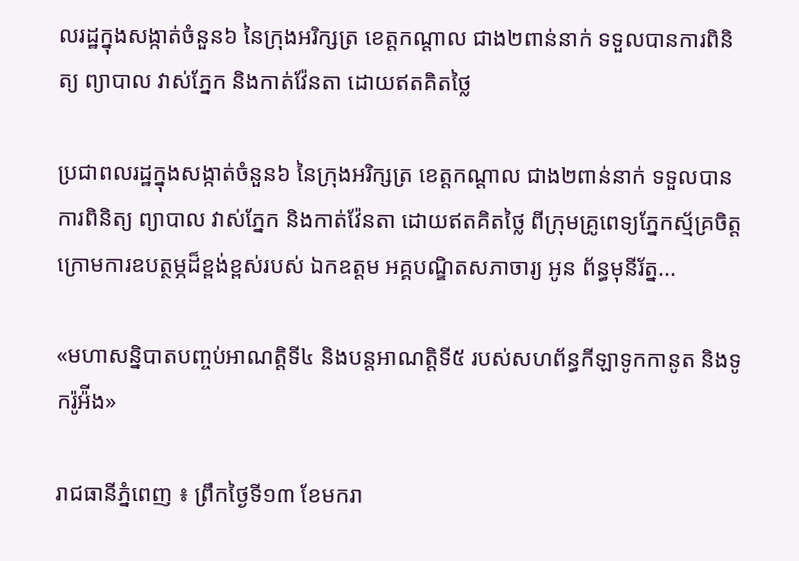លរដ្ឋក្នុងសង្កាត់ចំនួន៦ នៃក្រុងអរិក្សត្រ ខេត្តកណ្ដាល ជាង២ពាន់នាក់ ទទួលបានការពិនិត្យ ព្យាបាល វាស់ភ្នែក និងកាត់វ៉ែនតា ដោយឥតគិតថ្លៃ

ប្រជាពលរដ្ឋក្នុងសង្កាត់ចំនួន៦ នៃក្រុងអរិក្សត្រ ខេត្តកណ្ដាល ជាង២ពាន់នាក់ ទទួលបានការពិនិត្យ ព្យាបាល វាស់ភ្នែក និងកាត់វ៉ែនតា ដោយឥតគិតថ្លៃ ពីក្រុមគ្រូពេទ្យភ្នែកស្ម័គ្រចិត្ត ក្រោមការឧបត្ថម្ភដ៏ខ្ពង់ខ្ពស់របស់ ឯកឧត្តម អគ្គបណ្ឌិតសភាចារ្យ អូន ព័ន្ធមុនីរ័ត្ន...

«មហាសន្និបាតបញ្ចប់អាណត្តិទី៤ និងបន្តអាណត្តិទី៥ របស់សហព័ន្ធកីឡាទូកកានូត និងទូករ៉ូអ៉ីង»

រាជធានីភ្នំពេញ ៖ ព្រឹកថ្ងៃទី១៣ ខែមករា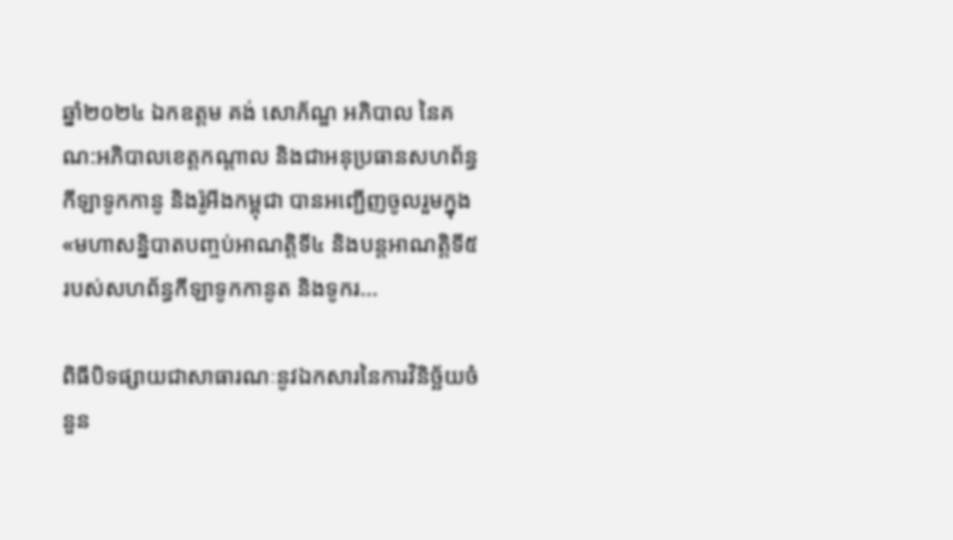ឆ្នាំ២០២៤ ឯកឧត្តម គង់ សោភ័ណ្ឌ អភិបាល នៃគណ:អភិបាលខេត្តកណ្ដាល និងជាអនុប្រធានសហព័ន្ធកីឡាទូកកានូ និងរ៉ូអីងកម្ពុជា បានអញ្ជើញចូលរួមក្នុង «មហាសន្និបាតបញ្ចប់អាណត្តិទី៤ និងបន្តអាណត្តិទី៥ របស់សហព័ន្ធកីឡាទូកកានូត និងទូករ...

ពិធីបិទផ្សាយជាសាធារណៈនូវឯកសារនៃការវិនិច្ឆ័យចំនួន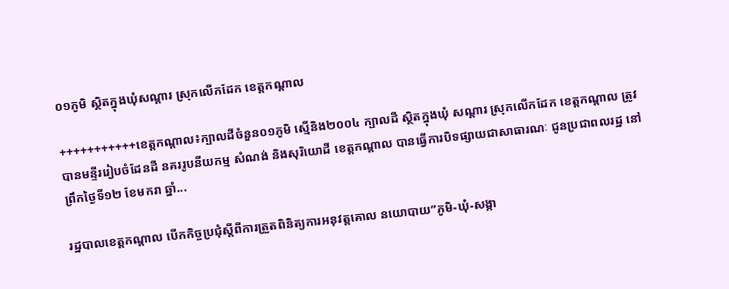០១ភូមិ ស្ថិតក្នុងឃុំសណ្តារ ស្រុកលើកដែក ខេត្តកណ្តាល

+++++++++++ខេត្តកណ្តាល៖ក្បាលដីចំនួន០១ភូមិ ស្មើនិង២០០៤ ក្បាលដី ស្ថិតក្នុងឃុំ សណ្តារ ស្រុកលើកដែក ខេត្តកណ្តាល ត្រូវបានមន្ទីររៀបចំដែនដី នគររូបនីយកម្ម សំណង់ និងសុរិយោដី ខេត្តកណ្តាល បានធ្វើការបិទផ្សាយជាសាធារណៈ ជូនប្រជាពលរដ្ឋ នៅព្រឹកថ្ងៃទី១២ ខែមករា ឆ្នាំ...

រដ្ឋបាលខេត្តកណ្តាល បើកកិច្ចប្រជុំស្ដីពីការត្រួតពិនិត្យការអនុវត្តគោល នយោបាយ”ភូមិ-ឃុំ-សង្កា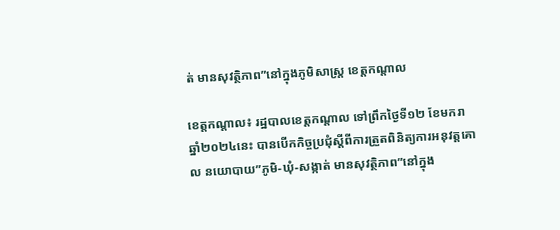ត់ មានសុវត្ថិភាព”នៅក្នុងភូមិសាស្ត្រ ខេត្តកណ្ដាល

ខេត្តកណ្តាល៖ រដ្ឋបាលខេត្តកណ្តាល ទៅព្រឹកថ្ងៃទី១២ ខែមករា ឆ្នាំ២០២៤នេះ បានបើកកិច្ចប្រជុំស្ដីពីការត្រួតពិនិត្យការអនុវត្តគោល នយោបាយ”ភូមិ-ឃុំ-សង្កាត់ មានសុវត្ថិភាព”នៅក្នុង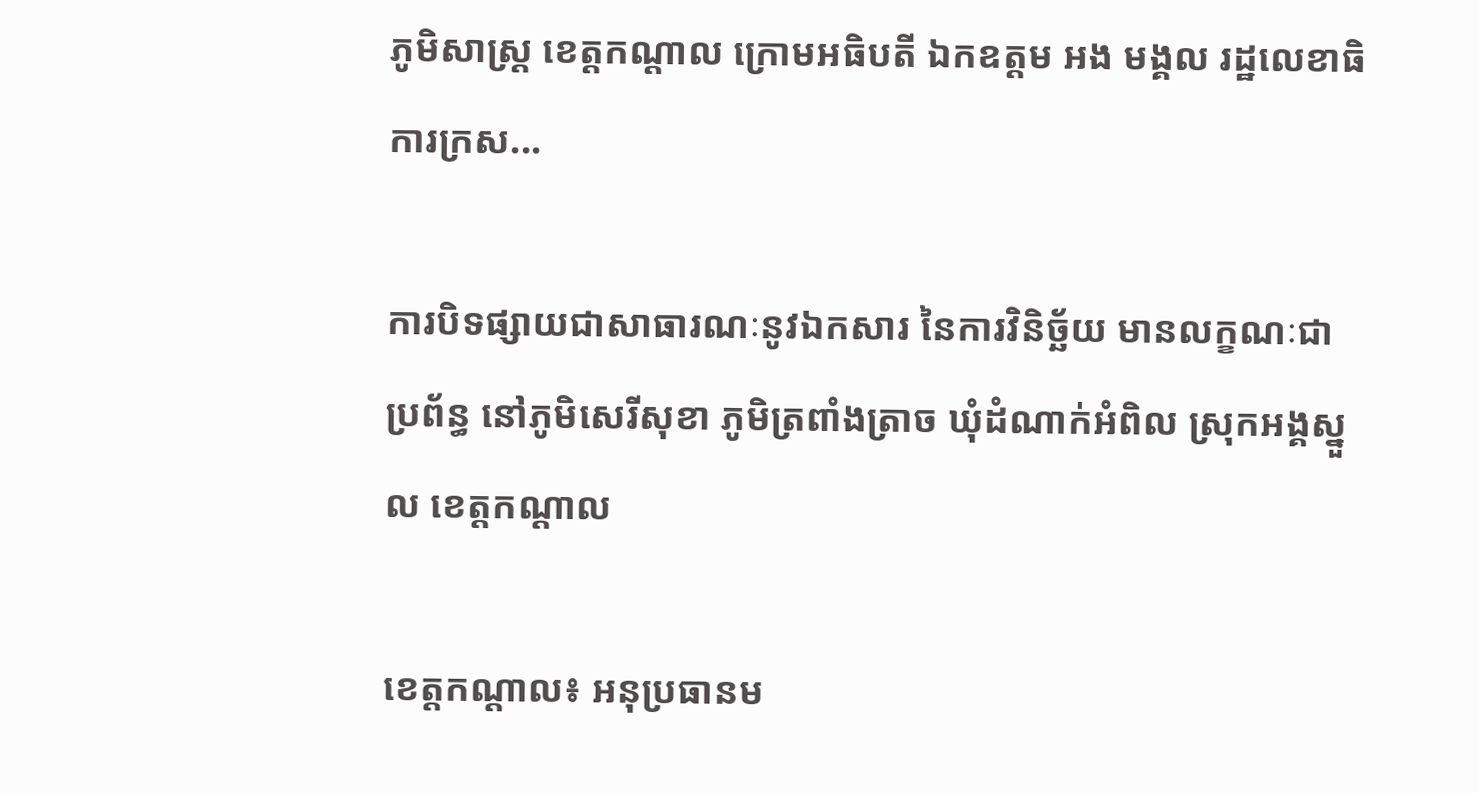ភូមិសាស្ត្រ ខេត្តកណ្ដាល ក្រោមអធិបតី ឯកឧត្តម អង មង្គល រដ្ឋលេខាធិការក្រស...

ការបិទផ្សាយជាសាធារណៈនូវឯកសារ នៃការវិនិច្ឆ័យ មានលក្ខណៈជាប្រព័ន្ធ នៅភូមិសេរីសុខា ភូមិត្រពាំងត្រាច ឃុំដំណាក់អំពិល ស្រុកអង្គស្នួល ខេត្តកណ្ដាល

ខេត្តកណ្ដាល៖ អនុប្រធានម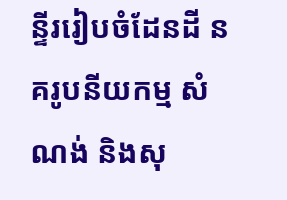ន្ទីររៀបចំដែនដី នគរូបនីយកម្ម សំណង់ និងសុ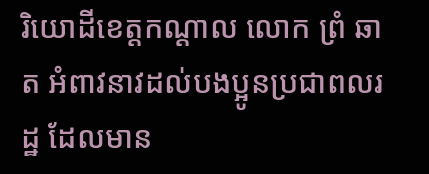រិយោដីខេត្តកណ្ដាល លោក ព្រំ ឆាត អំពាវនាវដល់បងប្អូនប្រជាពលរដ្ឋ ដែលមាន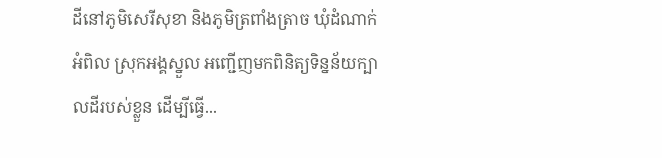ដីនៅភូមិសេរីសុខា និងភូមិត្រពាំងត្រាច ឃុំដំណាក់អំពិល ស្រុកអង្គស្នួល អញ្ជើញមកពិនិត្យទិន្នន័យក្បាលដីរបស់ខ្លួន ដើម្បីធ្វើ...